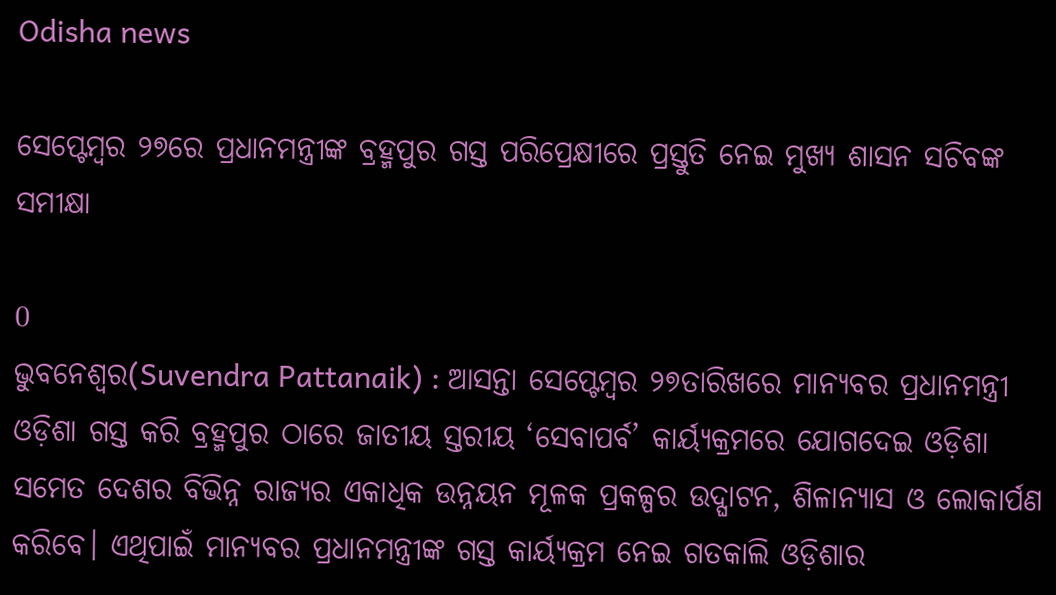Odisha news

ସେପ୍ଟେମ୍ବର ୨୭ରେ ପ୍ରଧାନମନ୍ତ୍ରୀଙ୍କ ବ୍ରହ୍ମପୁର ଗସ୍ତ ପରିପ୍ରେକ୍ଷୀରେ ପ୍ରସ୍ତୁତି ନେଇ ମୁଖ୍ୟ ଶାସନ ସଚିବଙ୍କ ସମୀକ୍ଷା

0
ଭୁବନେଶ୍ୱର(Suvendra Pattanaik) : ଆସନ୍ତା ସେପ୍ଟେମ୍ବର ୨୭ତାରିଖରେ ମାନ୍ୟବର ପ୍ରଧାନମନ୍ତ୍ରୀ ଓଡ଼ିଶା ଗସ୍ତ କରି ବ୍ରହ୍ମପୁର ଠାରେ ଜାତୀୟ ସ୍ତରୀୟ ‘ସେବାପର୍ବ’ କାର୍ୟ୍ୟକ୍ରମରେ ଯୋଗଦେଇ ଓଡ଼ିଶା ସମେତ ଦେଶର ବିଭିନ୍ନ ରାଜ୍ୟର ଏକାଧିକ ଉନ୍ନୟନ ମୂଳକ ପ୍ରକଳ୍ପର ଉଦ୍ଘାଟନ, ଶିଳାନ୍ୟାସ ଓ ଲୋକାର୍ପଣ କରିବେ। ଏଥିପାଇଁ ମାନ୍ୟବର ପ୍ରଧାନମନ୍ତ୍ରୀଙ୍କ ଗସ୍ତ କାର୍ୟ୍ୟକ୍ରମ ନେଇ ଗତକାଲି ଓଡ଼ିଶାର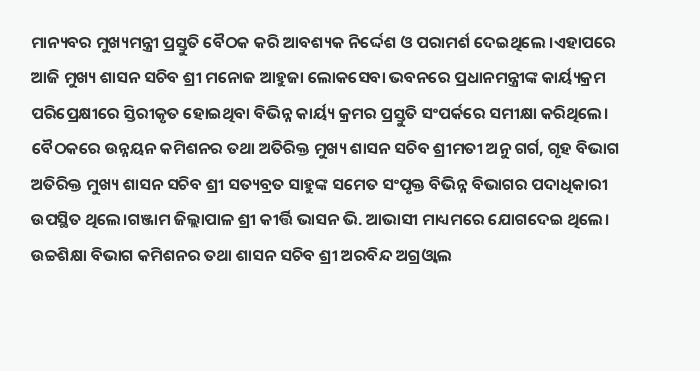ମାନ୍ୟବର ମୁଖ୍ୟମନ୍ତ୍ରୀ ପ୍ରସ୍ତୁତି ବୈଠକ କରି ଆବଶ୍ୟକ ନିର୍ଦ୍ଦେଶ ଓ ପରାମର୍ଶ ଦେଇଥିଲେ ।ଏହାପରେ ଆଜି ମୁଖ୍ୟ ଶାସନ ସଚିବ ଶ୍ରୀ ମନୋଜ ଆହୁଜା ଲୋକସେବା ଭବନରେ ପ୍ରଧାନମନ୍ତ୍ରୀଙ୍କ କାର୍ୟ୍ୟକ୍ରମ ପରିପ୍ରେକ୍ଷୀରେ ସ୍ତିରୀକୃତ ହୋଇଥିବା ବିଭିନ୍ନ କାର୍ୟ୍ୟ କ୍ରମର ପ୍ରସ୍ତୁତି ସଂପର୍କରେ ସମୀକ୍ଷା କରିଥିଲେ।
ବୈଠକରେ ଉନ୍ନୟନ କମିଶନର ତଥା ଅତିରିକ୍ତ ମୁଖ୍ୟ ଶାସନ ସଚିବ ଶ୍ରୀମତୀ ଅନୁ ଗର୍ଗ, ଗୃହ ବିଭାଗ ଅତିରିକ୍ତ ମୁଖ୍ୟ ଶାସନ ସଚିବ ଶ୍ରୀ ସତ୍ୟବ୍ରତ ସାହୁଙ୍କ ସମେତ ସଂପୃକ୍ତ ବିଭିନ୍ନ ବିଭାଗର ପଦାଧିକାରୀ ଉପସ୍ଥିତ ଥିଲେ।ଗଞ୍ଜାମ ଜିଲ୍ଲାପାଳ ଶ୍ରୀ କୀର୍ତ୍ତି ଭାସନ ଭି. ଆଭାସୀ ମାଧ୍ୟମରେ ଯୋଗଦେଇ ଥିଲେ। ଉଚ୍ଚଶିକ୍ଷା ବିଭାଗ କମିଶନର ତଥା ଶାସନ ସଚିବ ଶ୍ରୀ ଅରବିନ୍ଦ ଅଗ୍ରଓ୍ୱାଲ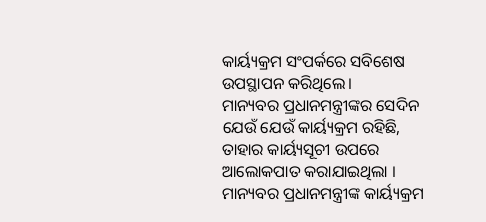କାର୍ୟ୍ୟକ୍ରମ ସଂପର୍କରେ ସବିଶେଷ ଉପସ୍ଥାପନ କରିଥିଲେ।
ମାନ୍ୟବର ପ୍ରଧାନମନ୍ତ୍ରୀଙ୍କର ସେଦିନ ଯେଉଁ ଯେଉଁ କାର୍ୟ୍ୟକ୍ରମ ରହିଛି, ତାହାର କାର୍ୟ୍ୟସୂଚୀ ଉପରେ ଆଲୋକପାତ କରାଯାଇଥିଲା । ମାନ୍ୟବର ପ୍ରଧାନମନ୍ତ୍ରୀଙ୍କ କାର୍ୟ୍ୟକ୍ରମ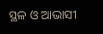ସ୍ଥଳ ଓ ଆଭାସୀ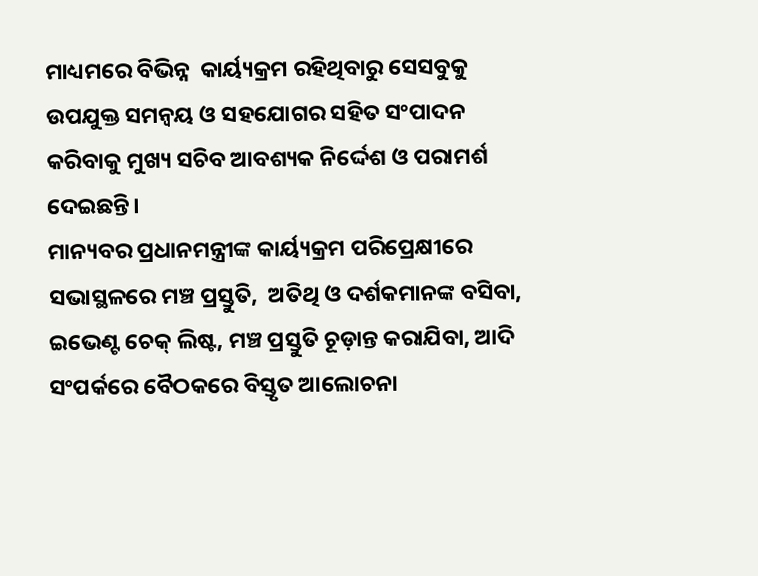ମାଧ୍ୟମରେ ବିଭିନ୍ନ  କାର୍ୟ୍ୟକ୍ରମ ରହିଥିବାରୁ ସେସବୁକୁ ଉପଯୁକ୍ତ ସମନ୍ୱୟ ଓ ସହଯୋଗର ସହିତ ସଂପାଦନ କରିବାକୁ ମୁଖ୍ୟ ସଚିବ ଆବଶ୍ୟକ ନିର୍ଦ୍ଦେଶ ଓ ପରାମର୍ଶ ଦେଇଛନ୍ତି।
ମାନ୍ୟବର ପ୍ରଧାନମନ୍ତ୍ରୀଙ୍କ କାର୍ୟ୍ୟକ୍ରମ ପରିପ୍ରେକ୍ଷୀରେ ସଭାସ୍ଥଳରେ ମଞ୍ଚ ପ୍ରସ୍ତୁତି,  ଅତିଥି ଓ ଦର୍ଶକମାନଙ୍କ ବସିବା, ଇଭେଣ୍ଟ ଚେକ୍ ଲିଷ୍ଟ, ମଞ୍ଚ ପ୍ରସ୍ତୁତି ଚୂଡ଼ାନ୍ତ କରାଯିବା, ଆଦି ସଂପର୍କରେ ବୈଠକରେ ବିସ୍ତୃତ ଆଲୋଚନା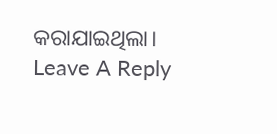କରାଯାଇଥିଲା।
Leave A Reply